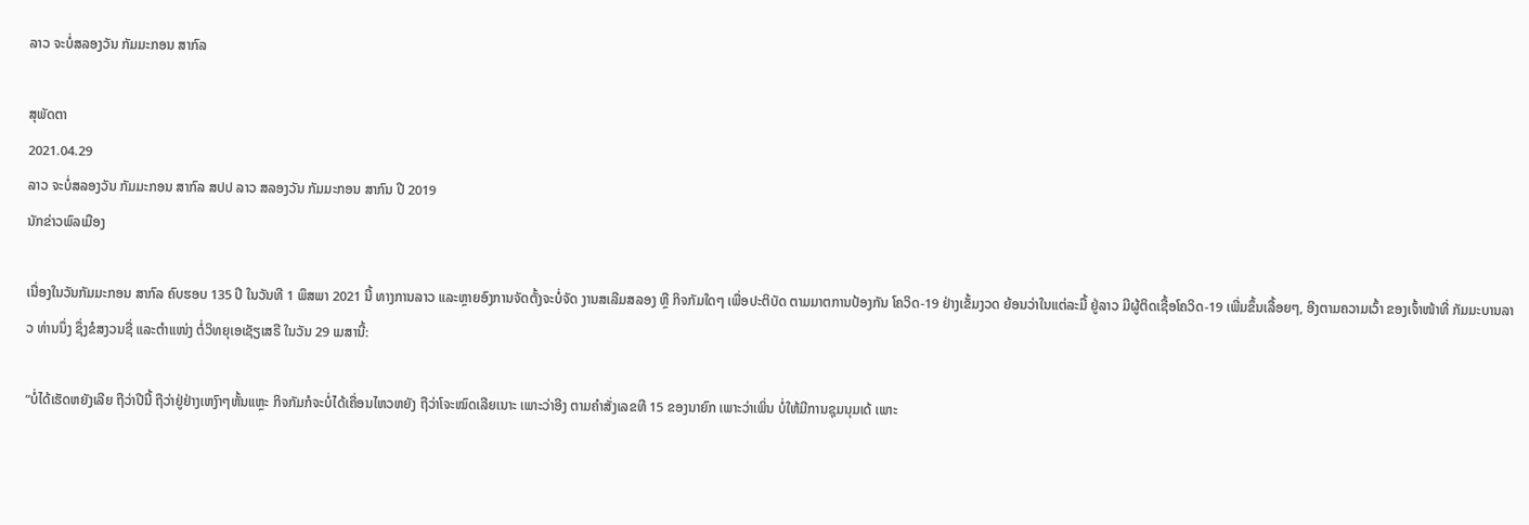ລາວ ຈະບໍ່ສລອງວັນ ກັມມະກອນ ສາກົລ

ສຸພັດຕາ
2021.04.29
ລາວ ຈະບໍ່ສລອງວັນ ກັມມະກອນ ສາກົລ ສປປ ລາວ ສລອງວັນ ກັມມະກອນ ສາກົນ ປີ 2019
ນັກຂ່າວພົລເມືອງ

ເນື່ອງໃນວັນກັມມະກອນ ສາກົລ ຄົບຮອບ 135 ປີ ໃນວັນທີ 1 ພຶສພາ 2021 ນີ້ ທາງການລາວ ແລະຫຼາຍອົງການຈັດຕັ້ງຈະບໍ່ຈັດ ງານສເລີມສລອງ ຫຼື ກິຈກັມໃດໆ ເພື່ອປະຕິບັດ ຕາມມາຕການປ້ອງກັນ ໂຄວິດ-19 ຢ່າງເຂັ້ມງວດ ຍ້ອນວ່າໃນແຕ່ລະມື້ ຢູ່ລາວ ມີຜູ້ຕິດເຊື້ອໂຄວິດ-19 ເພີ່ມຂຶ້ນເລື້ອຍໆ, ອີງຕາມຄວາມເວົ້າ ຂອງເຈົ້າໜ້າທີ່ ກັມມະບານລາວ ທ່ານນຶ່ງ ຊຶ່ງຂໍສງວນຊື່ ແລະຕໍາແໜ່ງ ຕໍ່ວິທຍຸເອເຊັຽເສຣີ ໃນວັນ 29 ເມສານີ້:

“ບໍ່ໄດ້ເຮັດຫຍັງເລີຍ ຖືວ່າປີນີ້ ຖືວ່າຢູ່ຢ່າງເຫງົາໆຫັ້ນແຫຼະ ກິຈກັມກໍຈະບໍ່ໄດ້ເຄື່ອນໄຫວຫຍັງ ຖືວ່າໂຈະໝົດເລີຍເນາະ ເພາະວ່າອີງ ຕາມຄໍາສັ່ງເລຂທີ 15 ຂອງນາຍົກ ເພາະວ່າເພິ່ນ ບໍ່ໃຫ້ມີການຊຸມນຸມເດ້ ເພາະ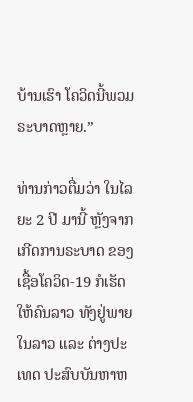ບ້ານເຮົາ ໂຄວິດນີ້ພວມຣະບາດຫຼາຍ.”

ທ່ານກ່າວຕື່ມວ່າ ໃນໄລຍະ 2 ປີ ມານີ້ ຫຼັງຈາກເກີດການຣະບາດ ຂອງເຊື້ອໂຄວິດ-19 ກໍເຮັດໃຫ້ຄົນລາວ ທັງຢູ່ພາຍໃນລາວ ແລະ ຕ່າງປະເທດ ປະສົບບັນຫາຫ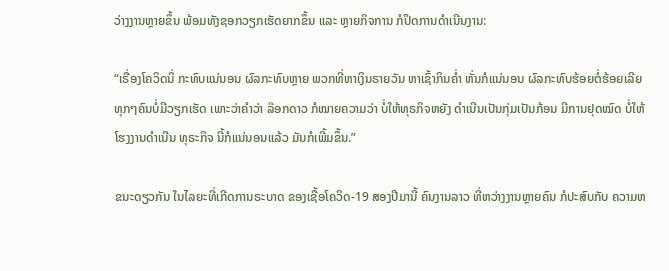ວ່າງງານຫຼາຍຂຶ້ນ ພ້ອມທັງຊອກວຽກເຮັດຍາກຂຶ້ນ ແລະ ຫຼາຍກິຈການ ກໍປິດການດໍາເນີນງານ:

“ເຣື່ອງໂຄວິດນິ່ ກະທົບແນ່ນອນ ຜົລກະທົບຫຼາຍ ພວກທີ່ຫາເງິນຣາຍວັນ ຫາເຊົ້າກິນຄໍ່າ ຫັ່ນກໍແນ່ນອນ ຜົລກະທົບຮ້ອຍຕໍ່ຮ້ອຍເລີຍ ທຸກໆຄົນບໍ່ມີວຽກເຮັດ ເພາະວ່າຄໍາວ່າ ລ໊ອກດາວ ກໍໝາຍຄວາມວ່າ ບໍ່ໃຫ້ທຸຣກິຈຫຍັງ ດໍາເນີນເປັນກຸ່ມເປັນກ້ອນ ມີການຢຸດໝົດ ບໍ່ໃຫ້ໂຮງງານດໍາເນີນ ທຸຣະກິຈ ນີ້ກໍແນ່ນອນແລ້ວ ມັນກໍເພີ້ມຂຶ້ນ.”

ຂນະດຽວກັນ ໃນໄລຍະທີ່ເກີດການຣະບາດ ຂອງເຊື້ອໂຄວິດ-19 ສອງປີມານີ້ ຄົນງານລາວ ທີ່ຫວ່າງງານຫຼາຍຄົນ ກໍປະສົບກັບ ຄວາມຫ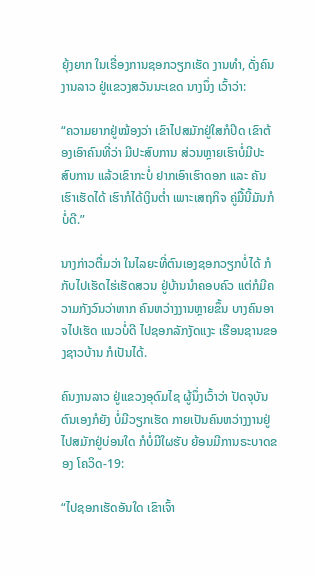ຍຸ້ງຍາກ ໃນເຣື່ອງການຊອກວຽກເຮັດ ງານທໍາ, ດັ່ງຄົນງານລາວ ຢູ່ແຂວງສວັນນະເຂດ ນາງນຶ່ງ ເວົ້າວ່າ:

“ຄວາມຍາກຢູ່ໝ້ອງວ່າ ເຂົາໄປສມັກຢູ່ໃສກໍປິດ ເຂົາຕ້ອງເອົາຄົນທີ່ວ່າ ມີປະສົບການ ສ່ວນຫຼາຍເຮົາບໍ່ມີປະສົບການ ແລ້ວເຂົາກະບໍ່ ຢາກເອົາເຮົາດອກ ແລະ ຄັນເຮົາເຮັດໄດ້ ເຮົາກໍໄດ້ເງິນຕໍ່າ ເພາະເສຖກິຈ ຄູ່ມື້ນີ້ມັນກໍບໍ່ດີ.”

ນາງກ່າວຕື່ມວ່າ ໃນໄລຍະທີ່ຕົນເອງຊອກວຽກບໍ່ໄດ້ ກໍກັບໄປເຮັດໄຮ່ເຮັດສວນ ຢູ່ບ້ານນໍາຄອບຄົວ ແຕ່ກໍມີຄວາມກັງວົນວ່າຫາກ ຄົນຫວ່າງງານຫຼາຍຂຶ້ນ ບາງຄົນອາຈໄປເຮັດ ແນວບໍ່ດີ ໄປຊອກລັກງັດແງະ ເຮືອນຊານຂອງຊາວບ້ານ ກໍເປັນໄດ້.

ຄົນງານລາວ ຢູ່ແຂວງອຸດົມໄຊ ຜູ້ນຶ່ງເວົ້າວ່າ ປັດຈຸບັນ ຕົນເອງກໍຍັງ ບໍ່ມີວຽກເຮັດ ກາຍເປັນຄົນຫວ່າງງານຢູ່ ໄປສມັກຢູ່ບ່ອນໃດ ກໍບໍ່ມີໃຜຮັບ ຍ້ອນມີການຣະບາດຂອງ ໂຄວິດ-19:

“ໄປຊອກເຮັດອັນໃດ ເຂົາເຈົ້າ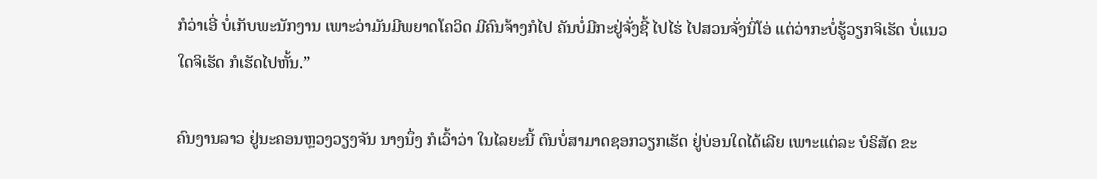ກໍວ່າເອີ່ ບໍ່ເກັບພະນັກງານ ເພາະວ່າມັນມີພຍາດໂຄວິດ ມີຄົນຈ້າງກໍໄປ ຄັນບໍ່ມີກະຢູ່ຈັ່ງຊີ້ ໄປໄຮ່ ໄປສວນຈັ່ງນິ່ໂອ່ ແຕ່ວ່າກະບໍ່ຮູ້ວຽກຈິເຮັດ ບໍ່ແນວໃດຈິເຮັດ ກໍເຮັດໄປຫັ້ນ.”

ຄົນງານລາວ ຢູ່ນະຄອນຫຼວງວຽງຈັນ ນາງນຶ່ງ ກໍເວົ້າວ່າ ໃນໄລຍະນີ້ ຕົນບໍ່ສາມາດຊອກວຽກເຮັດ ຢູ່ບ່ອນໃດໄດ້ເລີຍ ເພາະແຕ່ລະ ບໍຣິສັດ ຂະ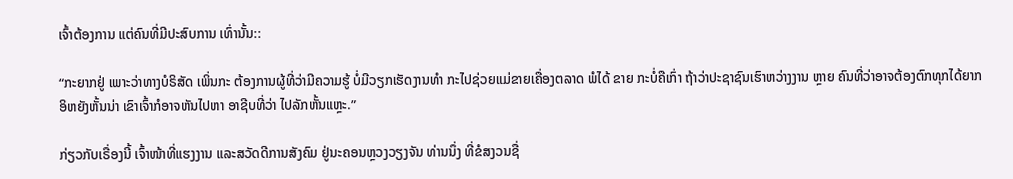ເຈົ້າຕ້ອງການ ແຕ່ຄົນທີ່ມີປະສົບການ ເທົ່ານັ້ນ::

“ກະຍາກຢູ່ ເພາະວ່າທາງບໍຣິສັດ ເພິ່ນກະ ຕ້ອງການຜູ້ທີ່ວ່າມີຄວາມຮູ້ ບໍ່ມີວຽກເຮັດງານທໍາ ກະໄປຊ່ວຍແມ່ຂາຍເຄື່ອງຕລາດ ພໍໄດ້ ຂາຍ ກະບໍ່ຄືເກົ່າ ຖ້າວ່າປະຊາຊົນເຮົາຫວ່າງງານ ຫຼາຍ ຄົນທີ່ວ່າອາຈຕ້ອງຕົກທຸກໄດ້ຍາກ ອິຫຍັງຫັ້ນນ່າ ເຂົາເຈົ້າກໍອາຈຫັນໄປຫາ ອາຊີບທີ່ວ່າ ໄປລັກຫັ້ນແຫຼະ.”

ກ່ຽວກັບເຣື່ອງນີ້ ເຈົ້າໜ້າທີ່ແຮງງານ ແລະສວັດດີການສັງຄົມ ຢູ່ນະຄອນຫຼວງວຽງຈັນ ທ່ານນຶ່ງ ທີ່ຂໍສງວນຊື່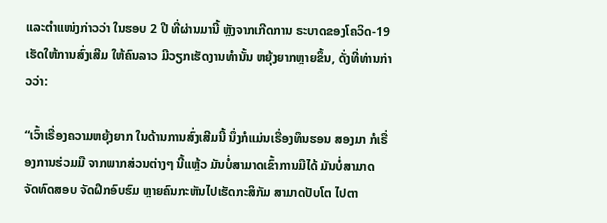ແລະຕໍາແໜ່ງກ່າວວ່າ ໃນຮອບ 2 ປີ ທີ່ຜ່ານມານີ້ ຫຼັງຈາກເກີດການ ຣະບາດຂອງໂຄວິດ-19 ເຮັດໃຫ້ການສົ່ງເສີມ ໃຫ້ຄົນລາວ ມີວຽກເຮັດງານທໍານັ້ນ ຫຍຸ້ງຍາກຫຼາຍຂຶ້ນ, ດັ່ງທີ່ທ່ານກ່າວວ່າ:

“ເວົ້າເຣື່ອງຄວາມຫຍຸ້ງຍາກ ໃນດ້ານການສົ່ງເສີມນີ້ ນຶ່ງກໍແມ່ນເຣື່ອງທຶນຮອນ ສອງມາ ກໍເຣື່ອງການຮ່ວມມື ຈາກພາກສ່ວນຕ່າງໆ ນີ້ແຫຼ້ວ ມັນບໍ່ສາມາດເຂົ້າການມືໄດ້ ມັນບໍ່ສາມາດ ຈັດທົດສອບ ຈັດຝຶກອົບຮົມ ຫຼາຍຄົນກະຫັນໄປເຮັດກະສິກັມ ສາມາດປັບໂຕ ໄປຕາ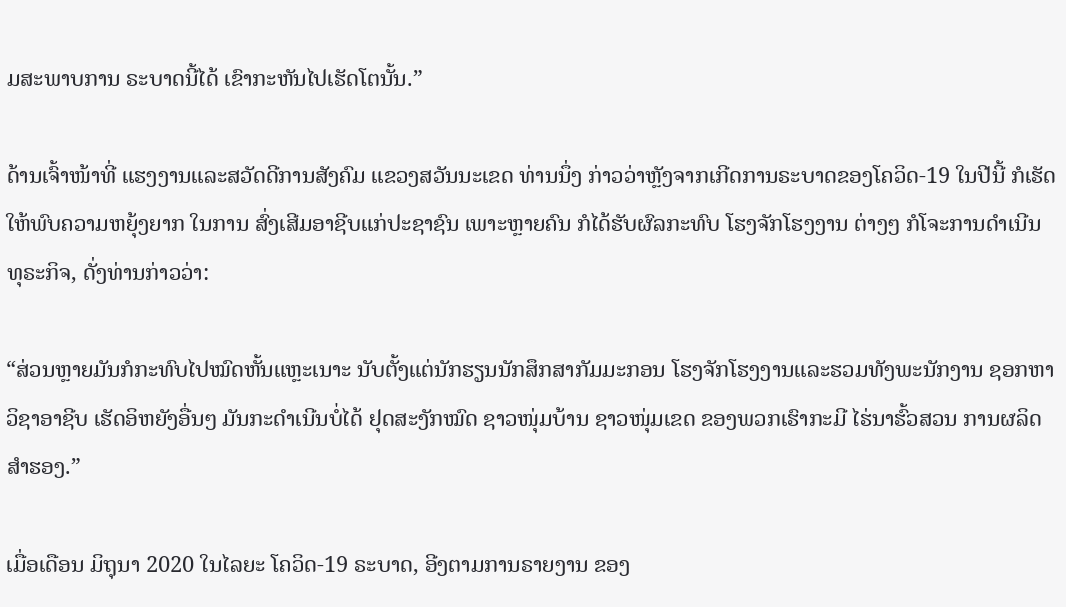ມສະພາບການ ຣະບາດນີ້ໄດ້ ເຂົາກະຫັນໄປເຮັດໂຕນັ້ນ.”

ດ້ານເຈົ້າໜ້າທີ່ ແຮງງານແລະສວັດດີການສັງຄົມ ແຂວງສວັນນະເຂດ ທ່ານນຶ່ງ ກ່າວວ່າຫຼັງຈາກເກີດການຣະບາດຂອງໂຄວິດ-19 ໃນປີນີ້ ກໍເຮັດໃຫ້ພົບຄວາມຫຍຸ້ງຍາກ ໃນການ ສົ່ງເສີມອາຊີບແກ່ປະຊາຊົນ ເພາະຫຼາຍຄົນ ກໍໄດ້ຮັບຜົລກະທົບ ໂຮງຈັກໂຮງງານ ຕ່າງໆ ກໍໂຈະການດໍາເນີນ ທຸຣະກິຈ, ດັ່ງທ່ານກ່າວວ່າ:

“ສ່ວນຫຼາຍມັນກໍກະທົບໄປໝົດຫັ້ນແຫຼະເນາະ ນັບຕັ້ງແຕ່ນັກຮຽນນັກສຶກສາກັມມະກອນ ໂຮງຈັກໂຮງງານແລະຮວມທັງພະນັກງານ ຊອກຫາວິຊາອາຊີບ ເຮັດອິຫຍັງອື່ນໆ ມັນກະດໍາເນີນບໍ່ໄດ້ ຢຸດສະງັກໝົດ ຊາວໜຸ່ມບ້ານ ຊາວໜຸ່ມເຂດ ຂອງພວກເຮົາກະມີ ໄຮ່ນາຮົ້ວສວນ ການຜລິດສໍາຮອງ.”

ເມື່ອເດືອນ ມິຖຸນາ 2020 ໃນໄລຍະ ໂຄວິດ-19 ຣະບາດ, ອີງຕາມການຣາຍງານ ຂອງ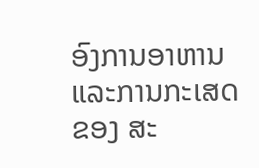ອົງການອາຫານ ແລະການກະເສດ ຂອງ ສະ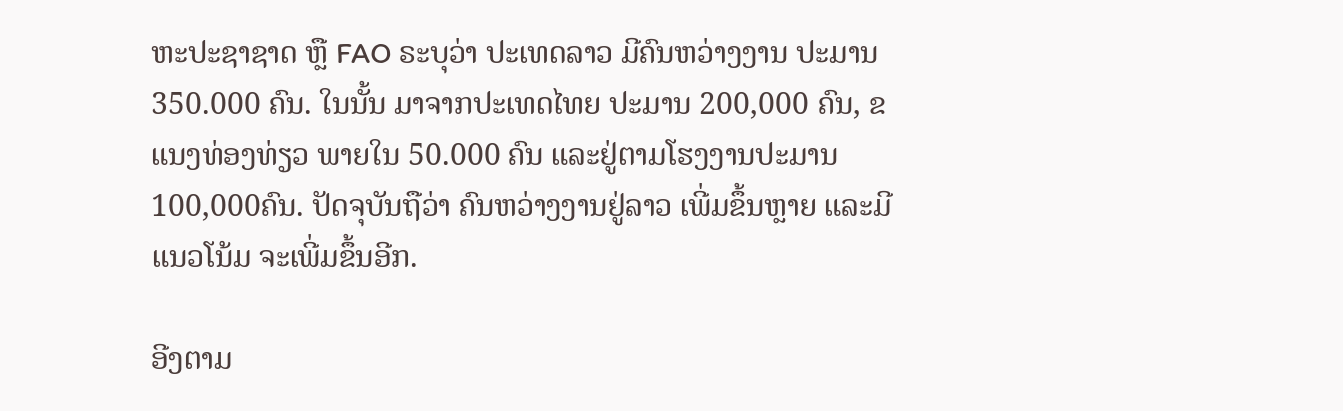ຫະປະຊາຊາດ ຫຼື FAO ຣະບຸວ່າ ປະເທດລາວ ມີຄົນຫວ່າງງານ ປະມານ 350.000 ຄົນ. ໃນນັ້ນ ມາຈາກປະເທດໄທຍ ປະມານ 200,000 ຄົນ, ຂແນງທ່ອງທ່ຽວ ພາຍໃນ 50.000 ຄົນ ແລະຢູ່ຕາມໂຮງງານປະມານ 100,000ຄົນ. ປັດຈຸບັນຖືວ່າ ຄົນຫວ່າງງານຢູ່ລາວ ເພີ່ມຂຶ້ນຫຼາຍ ແລະມີແນວໂນ້ມ ຈະເພີ່ມຂຶ້ນອີກ.

ອີງຕາມ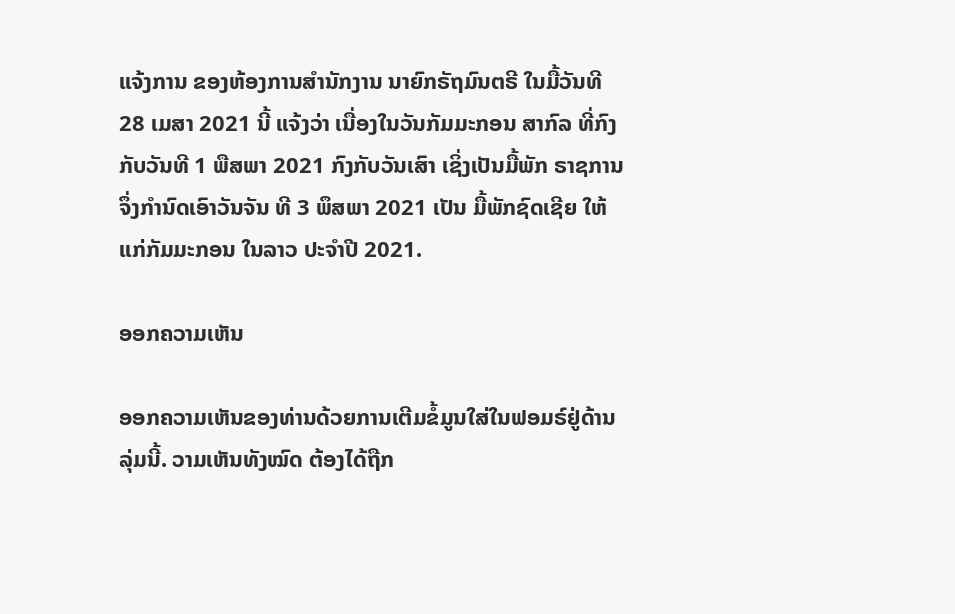ແຈ້ງການ ຂອງຫ້ອງການສໍານັກງານ ນາຍົກຣັຖມົນຕຣີ ໃນມື້ວັນທີ 28 ເມສາ 2021 ນີ້ ແຈ້ງວ່າ ເນື່ອງໃນວັນກັມມະກອນ ສາກົລ ທີ່ກົງກັບວັນທີ 1 ພືສພາ 2021 ກົງກັບວັນເສົາ ເຊິ່ງເປັນມື້ພັກ ຣາຊການ ຈຶ່ງກໍານົດເອົາວັນຈັນ ທີ 3 ພຶສພາ 2021 ເປັນ ມື້ພັກຊົດເຊີຍ ໃຫ້ແກ່ກັມມະກອນ ໃນລາວ ປະຈໍາປີ 2021.

ອອກຄວາມເຫັນ

ອອກຄວາມເຫັນຂອງທ່ານດ້ວຍການເຕີມຂໍ້ມູນໃສ່ໃນຟອມຣ໌ຢູ່ດ້ານລຸ່ມນີ້. ວາມເຫັນທັງໝົດ ຕ້ອງໄດ້ຖືກ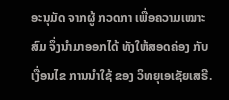ອະນຸມັດ ຈາກຜູ້ ກວດກາ ເພື່ອຄວາມເໝາະສົມ ຈຶ່ງນໍາມາອອກໄດ້ ທັງໃຫ້ສອດຄ່ອງ ກັບ ເງື່ອນໄຂ ການນຳໃຊ້ ຂອງ ວິທຍຸເອເຊັຍເສຣີ.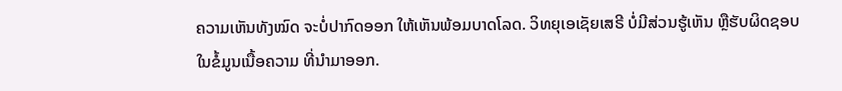ຄວາມເຫັນທັງໝົດ ຈະບໍ່ປາກົດອອກ ໃຫ້ເຫັນພ້ອມບາດໂລດ. ວິທຍຸເອເຊັຍເສຣີ ບໍ່ມີສ່ວນຮູ້ເຫັນ ຫຼືຮັບຜິດຊອບ ໃນຂໍ້ມູນເນື້ອຄວາມ ທີ່ນໍາມາອອກ.